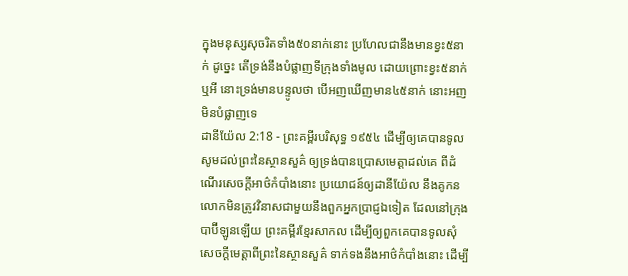ក្នុងមនុស្សសុចរិតទាំង៥០នាក់នោះ ប្រហែលជានឹងមានខ្វះ៥នាក់ ដូច្នេះ តើទ្រង់នឹងបំផ្លាញទីក្រុងទាំងមូល ដោយព្រោះខ្វះ៥នាក់ឬអី នោះទ្រង់មានបន្ទូលថា បើអញឃើញមាន៤៥នាក់ នោះអញមិនបំផ្លាញទេ
ដានីយ៉ែល 2:18 - ព្រះគម្ពីរបរិសុទ្ធ ១៩៥៤ ដើម្បីឲ្យគេបានទូលសូមដល់ព្រះនៃស្ថានសួគ៌ ឲ្យទ្រង់បានប្រោសមេត្តាដល់គេ ពីដំណើរសេចក្ដីអាថ៌កំបាំងនោះ ប្រយោជន៍ឲ្យដានីយ៉ែល នឹងគូកនលោកមិនត្រូវវិនាសជាមួយនឹងពួកអ្នកប្រាជ្ញឯទៀត ដែលនៅក្រុងបាប៊ីឡូនឡើយ ព្រះគម្ពីរខ្មែរសាកល ដើម្បីឲ្យពួកគេបានទូលសុំសេចក្ដីមេត្តាពីព្រះនៃស្ថានសួគ៌ ទាក់ទងនឹងអាថ៌កំបាំងនោះ ដើម្បី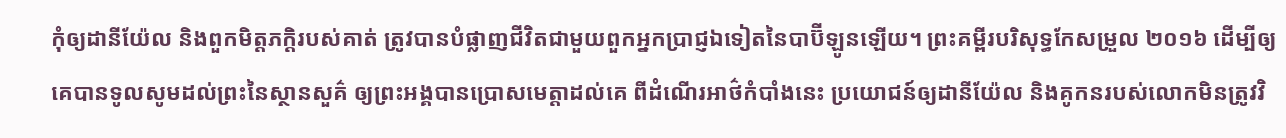កុំឲ្យដានីយ៉ែល និងពួកមិត្តភក្ដិរបស់គាត់ ត្រូវបានបំផ្លាញជីវិតជាមួយពួកអ្នកប្រាជ្ញឯទៀតនៃបាប៊ីឡូនឡើយ។ ព្រះគម្ពីរបរិសុទ្ធកែសម្រួល ២០១៦ ដើម្បីឲ្យគេបានទូលសូមដល់ព្រះនៃស្ថានសួគ៌ ឲ្យព្រះអង្គបានប្រោសមេត្តាដល់គេ ពីដំណើរអាថ៌កំបាំងនេះ ប្រយោជន៍ឲ្យដានីយ៉ែល និងគូកនរបស់លោកមិនត្រូវវិ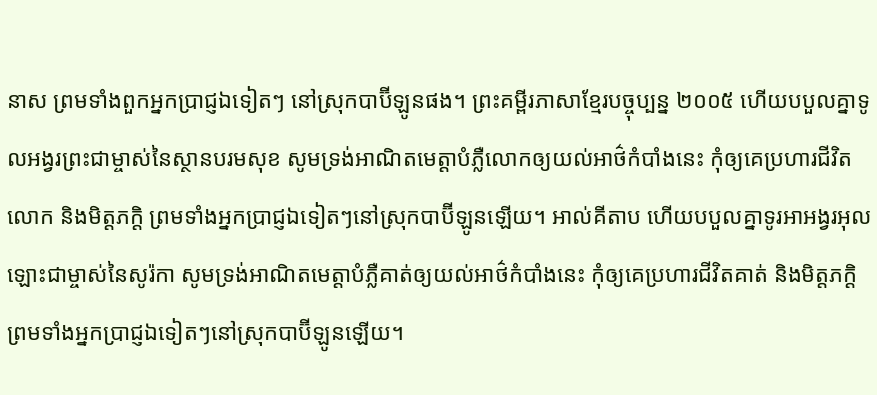នាស ព្រមទាំងពួកអ្នកប្រាជ្ញឯទៀតៗ នៅស្រុកបាប៊ីឡូនផង។ ព្រះគម្ពីរភាសាខ្មែរបច្ចុប្បន្ន ២០០៥ ហើយបបួលគ្នាទូលអង្វរព្រះជាម្ចាស់នៃស្ថានបរមសុខ សូមទ្រង់អាណិតមេត្តាបំភ្លឺលោកឲ្យយល់អាថ៌កំបាំងនេះ កុំឲ្យគេប្រហារជីវិតលោក និងមិត្តភក្ដិ ព្រមទាំងអ្នកប្រាជ្ញឯទៀតៗនៅស្រុកបាប៊ីឡូនឡើយ។ អាល់គីតាប ហើយបបួលគ្នាទូរអាអង្វរអុលឡោះជាម្ចាស់នៃសូរ៉កា សូមទ្រង់អាណិតមេត្តាបំភ្លឺគាត់ឲ្យយល់អាថ៌កំបាំងនេះ កុំឲ្យគេប្រហារជីវិតគាត់ និងមិត្តភក្ដិ ព្រមទាំងអ្នកប្រាជ្ញឯទៀតៗនៅស្រុកបាប៊ីឡូនឡើយ។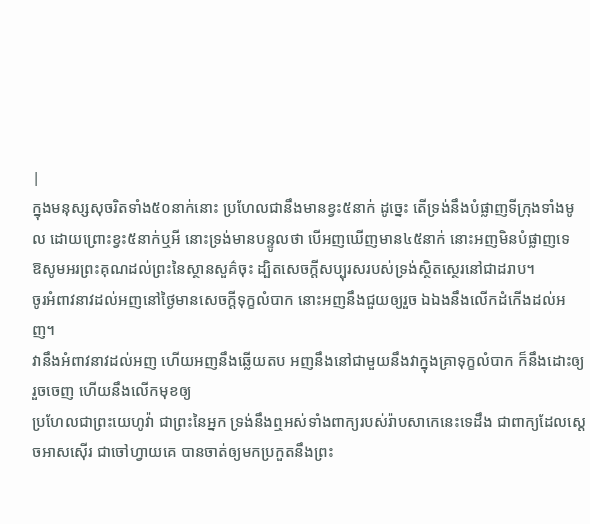|
ក្នុងមនុស្សសុចរិតទាំង៥០នាក់នោះ ប្រហែលជានឹងមានខ្វះ៥នាក់ ដូច្នេះ តើទ្រង់នឹងបំផ្លាញទីក្រុងទាំងមូល ដោយព្រោះខ្វះ៥នាក់ឬអី នោះទ្រង់មានបន្ទូលថា បើអញឃើញមាន៤៥នាក់ នោះអញមិនបំផ្លាញទេ
ឱសូមអរព្រះគុណដល់ព្រះនៃស្ថានសួគ៌ចុះ ដ្បិតសេចក្ដីសប្បុរសរបស់ទ្រង់ស្ថិតស្ថេរនៅជាដរាប។
ចូរអំពាវនាវដល់អញនៅថ្ងៃមានសេចក្ដីទុក្ខលំបាក នោះអញនឹងជួយឲ្យរួច ឯឯងនឹងលើកដំកើងដល់អញ។
វានឹងអំពាវនាវដល់អញ ហើយអញនឹងឆ្លើយតប អញនឹងនៅជាមួយនឹងវាក្នុងគ្រាទុក្ខលំបាក ក៏នឹងដោះឲ្យរួចចេញ ហើយនឹងលើកមុខឲ្យ
ប្រហែលជាព្រះយេហូវ៉ា ជាព្រះនៃអ្នក ទ្រង់នឹងឮអស់ទាំងពាក្យរបស់រ៉ាបសាកេនេះទេដឹង ជាពាក្យដែលស្តេចអាសស៊ើរ ជាចៅហ្វាយគេ បានចាត់ឲ្យមកប្រកួតនឹងព្រះ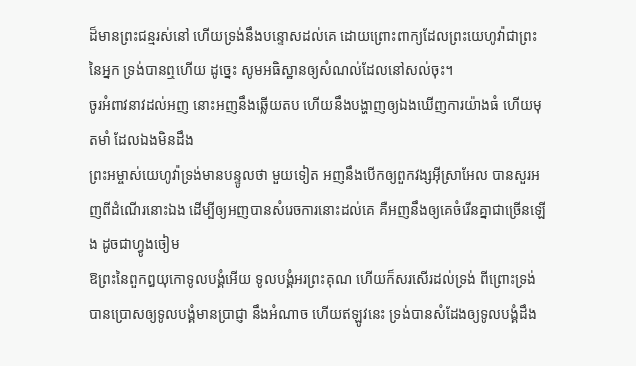ដ៏មានព្រះជន្មរស់នៅ ហើយទ្រង់នឹងបន្ទោសដល់គេ ដោយព្រោះពាក្យដែលព្រះយេហូវ៉ាជាព្រះនៃអ្នក ទ្រង់បានឮហើយ ដូច្នេះ សូមអធិស្ឋានឲ្យសំណល់ដែលនៅសល់ចុះ។
ចូរអំពាវនាវដល់អញ នោះអញនឹងឆ្លើយតប ហើយនឹងបង្ហាញឲ្យឯងឃើញការយ៉ាងធំ ហើយមុតមាំ ដែលឯងមិនដឹង
ព្រះអម្ចាស់យេហូវ៉ាទ្រង់មានបន្ទូលថា មួយទៀត អញនឹងបើកឲ្យពួកវង្សអ៊ីស្រាអែល បានសួរអញពីដំណើរនោះឯង ដើម្បីឲ្យអញបានសំរេចការនោះដល់គេ គឺអញនឹងឲ្យគេចំរើនគ្នាជាច្រើនឡើង ដូចជាហ្វូងចៀម
ឱព្រះនៃពួកឰយុកោទូលបង្គំអើយ ទូលបង្គំអរព្រះគុណ ហើយក៏សរសើរដល់ទ្រង់ ពីព្រោះទ្រង់បានប្រោសឲ្យទូលបង្គំមានប្រាជ្ញា នឹងអំណាច ហើយឥឡូវនេះ ទ្រង់បានសំដែងឲ្យទូលបង្គំដឹង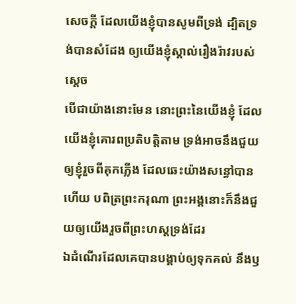សេចក្ដី ដែលយើងខ្ញុំបានសូមពីទ្រង់ ដ្បិតទ្រង់បានសំដែង ឲ្យយើងខ្ញុំស្គាល់រឿងរ៉ាវរបស់ស្តេច
បើជាយ៉ាងនោះមែន នោះព្រះនៃយើងខ្ញុំ ដែលយើងខ្ញុំគោរពប្រតិបត្តិតាម ទ្រង់អាចនឹងជួយឲ្យខ្ញុំរួចពីគុកភ្លើង ដែលឆេះយ៉ាងសន្ធៅបានហើយ បពិត្រព្រះករុណា ព្រះអង្គនោះក៏នឹងជួយឲ្យយើងរួចពីព្រះហស្តទ្រង់ដែរ
ឯដំណើរដែលគេបានបង្គាប់ឲ្យទុកគល់ នឹងឫ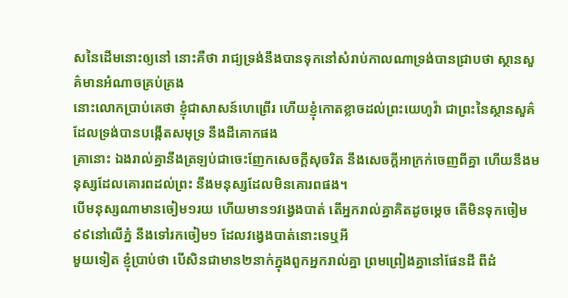សនៃដើមនោះឲ្យនៅ នោះគឺថា រាជ្យទ្រង់នឹងបានទុកនៅសំរាប់កាលណាទ្រង់បានជ្រាបថា ស្ថានសួគ៌មានអំណាចគ្រប់គ្រង
នោះលោកប្រាប់គេថា ខ្ញុំជាសាសន៍ហេព្រើរ ហើយខ្ញុំកោតខ្លាចដល់ព្រះយេហូវ៉ា ជាព្រះនៃស្ថានសួគ៌ ដែលទ្រង់បានបង្កើតសមុទ្រ នឹងដីគោកផង
គ្រានោះ ឯងរាល់គ្នានឹងត្រឡប់ជាចេះញែកសេចក្ដីសុចរិត នឹងសេចក្ដីអាក្រក់ចេញពីគ្នា ហើយនឹងមនុស្សដែលគោរពដល់ព្រះ នឹងមនុស្សដែលមិនគោរពផង។
បើមនុស្សណាមានចៀម១រយ ហើយមាន១វង្វេងបាត់ តើអ្នករាល់គ្នាគិតដូចម្តេច តើមិនទុកចៀម៩៩នៅលើភ្នំ នឹងទៅរកចៀម១ ដែលវង្វេងបាត់នោះទេឬអី
មួយទៀត ខ្ញុំប្រាប់ថា បើសិនជាមាន២នាក់ក្នុងពួកអ្នករាល់គ្នា ព្រមព្រៀងគ្នានៅផែនដី ពីដំ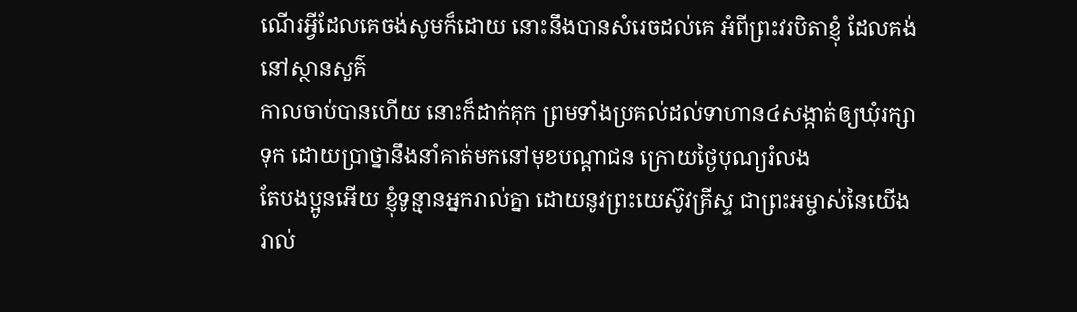ណើរអ្វីដែលគេចង់សូមក៏ដោយ នោះនឹងបានសំរេចដល់គេ អំពីព្រះវរបិតាខ្ញុំ ដែលគង់នៅស្ថានសួគ៌
កាលចាប់បានហើយ នោះក៏ដាក់គុក ព្រមទាំងប្រគល់ដល់ទាហាន៤សង្កាត់ឲ្យឃុំរក្សាទុក ដោយប្រាថ្នានឹងនាំគាត់មកនៅមុខបណ្តាជន ក្រោយថ្ងៃបុណ្យរំលង
តែបងប្អូនអើយ ខ្ញុំទូន្មានអ្នករាល់គ្នា ដោយនូវព្រះយេស៊ូវគ្រីស្ទ ជាព្រះអម្ចាស់នៃយើងរាល់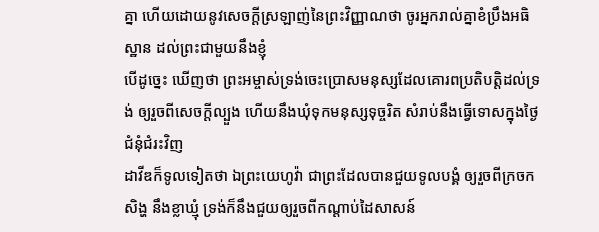គ្នា ហើយដោយនូវសេចក្ដីស្រឡាញ់នៃព្រះវិញ្ញាណថា ចូរអ្នករាល់គ្នាខំប្រឹងអធិស្ឋាន ដល់ព្រះជាមួយនឹងខ្ញុំ
បើដូច្នេះ ឃើញថា ព្រះអម្ចាស់ទ្រង់ចេះប្រោសមនុស្សដែលគោរពប្រតិបត្តិដល់ទ្រង់ ឲ្យរួចពីសេចក្ដីល្បួង ហើយនឹងឃុំទុកមនុស្សទុច្ចរិត សំរាប់នឹងធ្វើទោសក្នុងថ្ងៃជំនុំជំរះវិញ
ដាវីឌក៏ទូលទៀតថា ឯព្រះយេហូវ៉ា ជាព្រះដែលបានជួយទូលបង្គំ ឲ្យរួចពីក្រចកសិង្ហ នឹងខ្លាឃ្មុំ ទ្រង់ក៏នឹងជួយឲ្យរួចពីកណ្តាប់ដៃសាសន៍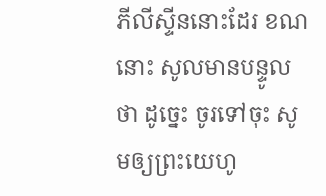ភីលីស្ទីននោះដែរ ខណនោះ សូលមានបន្ទូលថា ដូច្នេះ ចូរទៅចុះ សូមឲ្យព្រះយេហូ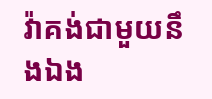វ៉ាគង់ជាមួយនឹងឯង